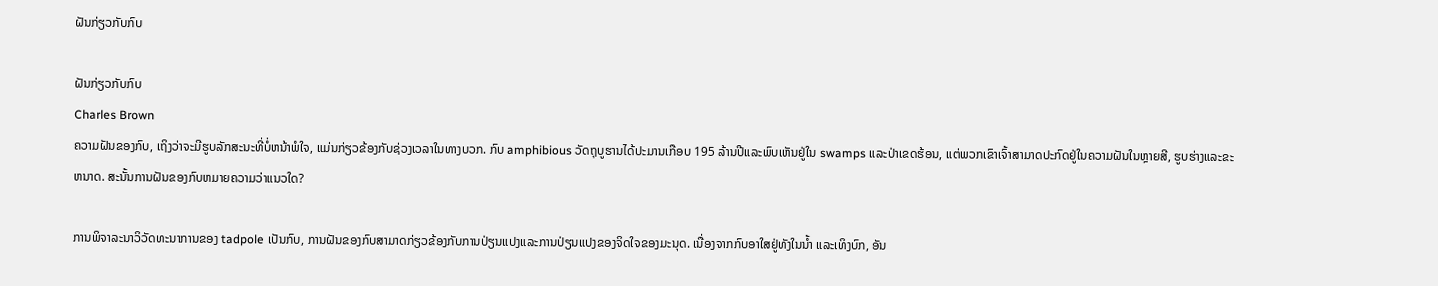ຝັນກ່ຽວກັບກົບ

ຝັນກ່ຽວກັບກົບ
Charles Brown
ຄວາມຝັນຂອງກົບ, ເຖິງວ່າຈະມີຮູບລັກສະນະທີ່ບໍ່ຫນ້າພໍໃຈ, ແມ່ນກ່ຽວຂ້ອງກັບຊ່ວງເວລາໃນທາງບວກ. ກົບ amphibious ວັດຖຸບູຮານໄດ້ປະມານເກືອບ 195 ລ້ານປີແລະພົບເຫັນຢູ່ໃນ swamps ແລະປ່າເຂດຮ້ອນ, ແຕ່ພວກເຂົາເຈົ້າສາມາດປະກົດຢູ່ໃນຄວາມຝັນໃນຫຼາຍສີ, ຮູບຮ່າງແລະຂະຫນາດ. ສະນັ້ນການຝັນຂອງກົບຫມາຍຄວາມວ່າແນວໃດ?

ການພິຈາລະນາວິວັດທະນາການຂອງ tadpole ເປັນກົບ, ການຝັນຂອງກົບສາມາດກ່ຽວຂ້ອງກັບການປ່ຽນແປງແລະການປ່ຽນແປງຂອງຈິດໃຈຂອງມະນຸດ. ເນື່ອງຈາກກົບອາໃສຢູ່ທັງໃນນໍ້າ ແລະເທິງບົກ, ອັນ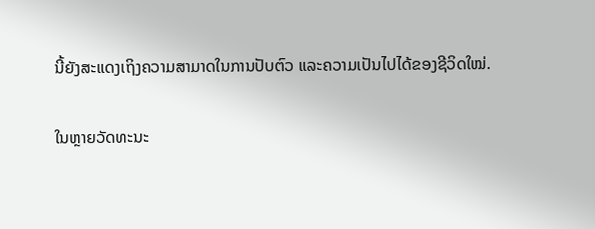ນີ້ຍັງສະແດງເຖິງຄວາມສາມາດໃນການປັບຕົວ ແລະຄວາມເປັນໄປໄດ້ຂອງຊີວິດໃໝ່.

ໃນຫຼາຍວັດທະນະ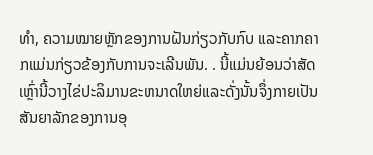ທໍາ, ຄວາມໝາຍຫຼັກຂອງການຝັນກ່ຽວກັບກົບ ແລະຄາກຄາກແມ່ນກ່ຽວຂ້ອງກັບການຈະເລີນພັນ. . ນີ້ແມ່ນຍ້ອນວ່າສັດເຫຼົ່ານີ້ວາງໄຂ່ປະລິມານຂະຫນາດໃຫຍ່ແລະດັ່ງນັ້ນຈຶ່ງກາຍເປັນສັນຍາລັກຂອງການອຸ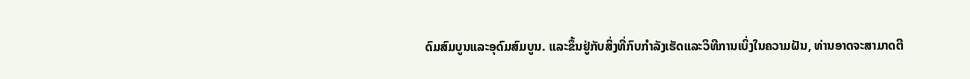ດົມສົມບູນແລະອຸດົມສົມບູນ. ແລະຂຶ້ນຢູ່ກັບສິ່ງທີ່ກົບກໍາລັງເຮັດແລະວິທີການເບິ່ງໃນຄວາມຝັນ, ທ່ານອາດຈະສາມາດຕີ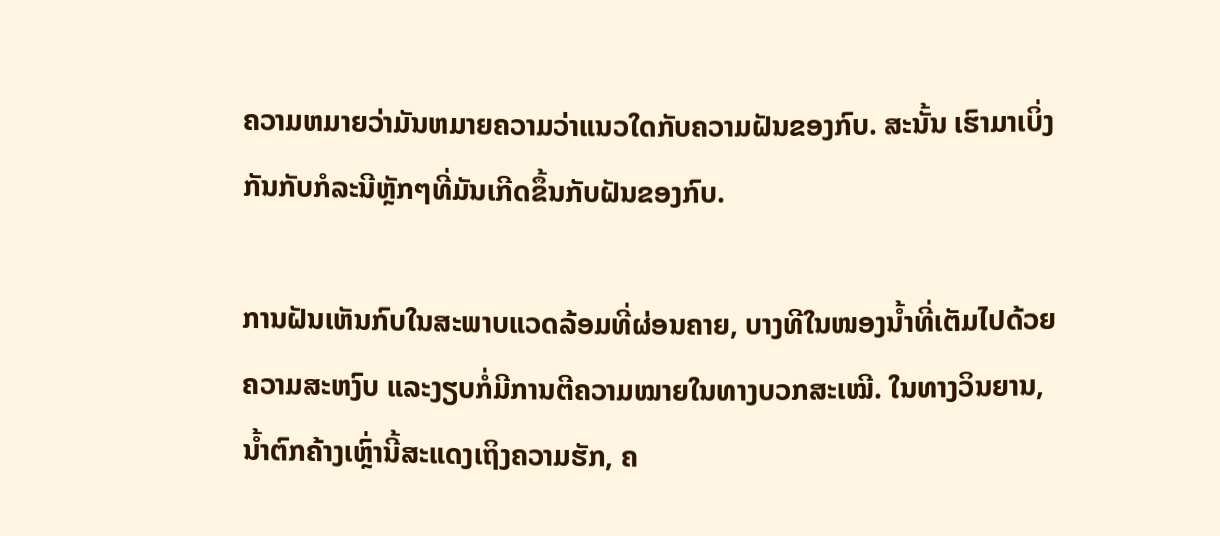ຄວາມຫມາຍວ່າມັນຫມາຍຄວາມວ່າແນວໃດກັບຄວາມຝັນຂອງກົບ. ສະນັ້ນ ເຮົາມາເບິ່ງກັນກັບກໍລະນີຫຼັກໆທີ່ມັນເກີດຂຶ້ນກັບຝັນຂອງກົບ.

ການຝັນເຫັນກົບໃນສະພາບແວດລ້ອມທີ່ຜ່ອນຄາຍ, ບາງທີໃນໜອງນ້ຳທີ່ເຕັມໄປດ້ວຍຄວາມສະຫງົບ ແລະງຽບກໍ່ມີການຕີຄວາມໝາຍໃນທາງບວກສະເໝີ. ໃນທາງວິນຍານ, ນ້ຳຕົກຄ້າງເຫຼົ່ານີ້ສະແດງເຖິງຄວາມຮັກ, ຄ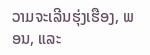ວາມຈະເລີນຮຸ່ງເຮືອງ, ພອນ, ແລະ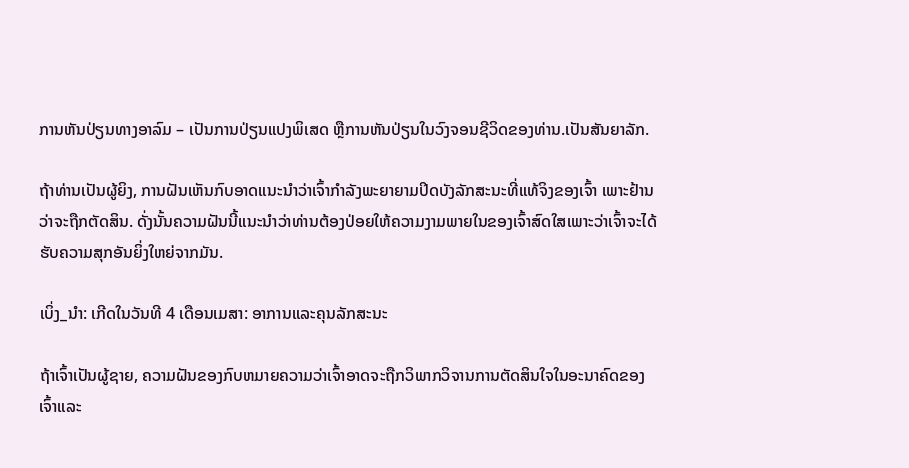ການຫັນປ່ຽນທາງອາລົມ – ເປັນການປ່ຽນແປງພິເສດ ຫຼືການຫັນປ່ຽນໃນວົງຈອນຊີວິດຂອງທ່ານ.ເປັນສັນຍາລັກ.

ຖ້າທ່ານເປັນຜູ້ຍິງ, ການຝັນເຫັນກົບອາດແນະນໍາວ່າເຈົ້າກໍາລັງພະຍາຍາມປິດບັງລັກສະນະທີ່ແທ້ຈິງຂອງເຈົ້າ ເພາະຢ້ານວ່າຈະຖືກຕັດສິນ. ດັ່ງນັ້ນຄວາມຝັນນີ້ແນະນໍາວ່າທ່ານຕ້ອງປ່ອຍໃຫ້ຄວາມງາມພາຍໃນຂອງເຈົ້າສົດໃສເພາະວ່າເຈົ້າຈະໄດ້ຮັບຄວາມສຸກອັນຍິ່ງໃຫຍ່ຈາກມັນ.

ເບິ່ງ_ນຳ: ເກີດໃນວັນທີ 4 ເດືອນເມສາ: ອາການແລະຄຸນລັກສະນະ

ຖ້າເຈົ້າເປັນຜູ້ຊາຍ, ຄວາມຝັນຂອງກົບຫມາຍຄວາມວ່າເຈົ້າອາດຈະຖືກວິພາກວິຈານການຕັດສິນໃຈໃນອະນາຄົດຂອງເຈົ້າແລະ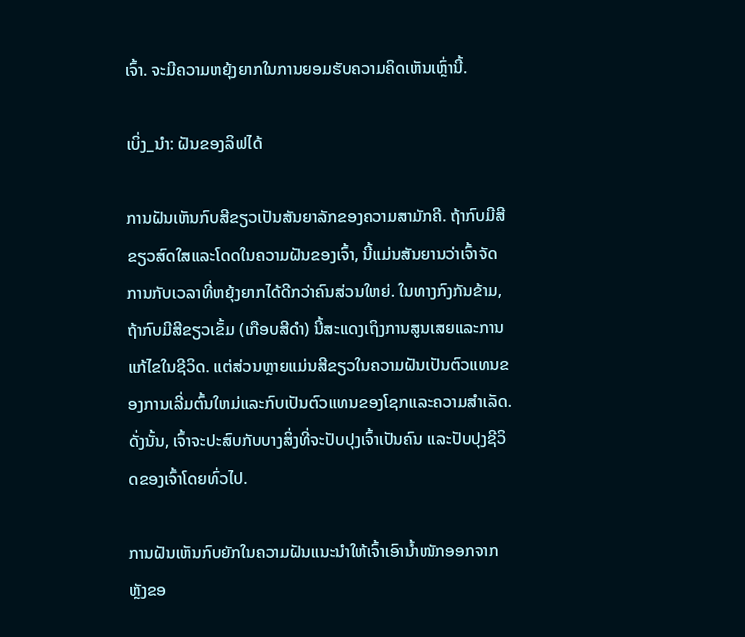ເຈົ້າ. ຈະມີຄວາມຫຍຸ້ງຍາກໃນການຍອມຮັບຄວາມຄິດເຫັນເຫຼົ່ານີ້.

ເບິ່ງ_ນຳ: ຝັນຂອງລິຟໄດ້

ການຝັນເຫັນກົບສີຂຽວເປັນສັນຍາລັກຂອງຄວາມສາມັກຄີ. ຖ້າກົບມີສີຂຽວສົດໃສແລະໂດດໃນຄວາມຝັນຂອງເຈົ້າ, ນີ້ແມ່ນສັນຍານວ່າເຈົ້າຈັດການກັບເວລາທີ່ຫຍຸ້ງຍາກໄດ້ດີກວ່າຄົນສ່ວນໃຫຍ່. ໃນທາງກົງກັນຂ້າມ, ຖ້າກົບມີສີຂຽວເຂັ້ມ (ເກືອບສີດໍາ) ນີ້ສະແດງເຖິງການສູນເສຍແລະການແກ້ໄຂໃນຊີວິດ. ແຕ່ສ່ວນຫຼາຍແມ່ນສີຂຽວໃນຄວາມຝັນເປັນຕົວແທນຂອງການເລີ່ມຕົ້ນໃຫມ່ແລະກົບເປັນຕົວແທນຂອງໂຊກແລະຄວາມສໍາເລັດ. ດັ່ງນັ້ນ, ເຈົ້າຈະປະສົບກັບບາງສິ່ງທີ່ຈະປັບປຸງເຈົ້າເປັນຄົນ ແລະປັບປຸງຊີວິດຂອງເຈົ້າໂດຍທົ່ວໄປ.

ການຝັນເຫັນກົບຍັກໃນຄວາມຝັນແນະນຳໃຫ້ເຈົ້າເອົານໍ້າໜັກອອກຈາກຫຼັງຂອ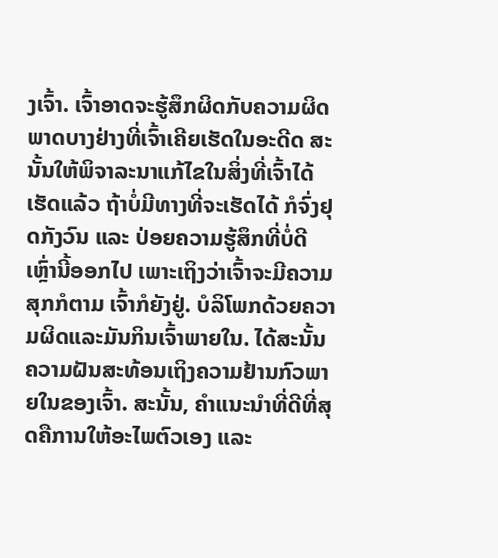ງເຈົ້າ. ເຈົ້າອາດຈະຮູ້ສຶກຜິດກັບຄວາມຜິດພາດບາງຢ່າງທີ່ເຈົ້າເຄີຍເຮັດໃນອະດີດ ສະນັ້ນໃຫ້ພິຈາລະນາແກ້ໄຂໃນສິ່ງທີ່ເຈົ້າໄດ້ເຮັດແລ້ວ ຖ້າບໍ່ມີທາງທີ່ຈະເຮັດໄດ້ ກໍຈົ່ງຢຸດກັງວົນ ແລະ ປ່ອຍຄວາມຮູ້ສຶກທີ່ບໍ່ດີເຫຼົ່ານີ້ອອກໄປ ເພາະເຖິງວ່າເຈົ້າຈະມີຄວາມສຸກກໍຕາມ ເຈົ້າກໍຍັງຢູ່. ບໍລິໂພກດ້ວຍຄວາມຜິດແລະມັນກິນເຈົ້າພາຍໃນ. ໄດ້ສະນັ້ນຄວາມຝັນສະທ້ອນເຖິງຄວາມຢ້ານກົວພາຍໃນຂອງເຈົ້າ. ສະນັ້ນ, ຄຳແນະນຳທີ່ດີທີ່ສຸດຄືການໃຫ້ອະໄພຕົວເອງ ແລະ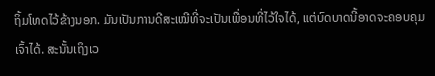ຖິ້ມໂທດໄວ້ຂ້າງນອກ. ມັນເປັນການດີສະເໝີທີ່ຈະເປັນເພື່ອນທີ່ໄວ້ໃຈໄດ້, ແຕ່ບົດບາດນີ້ອາດຈະຄອບຄຸມເຈົ້າໄດ້. ສະນັ້ນເຖິງເວ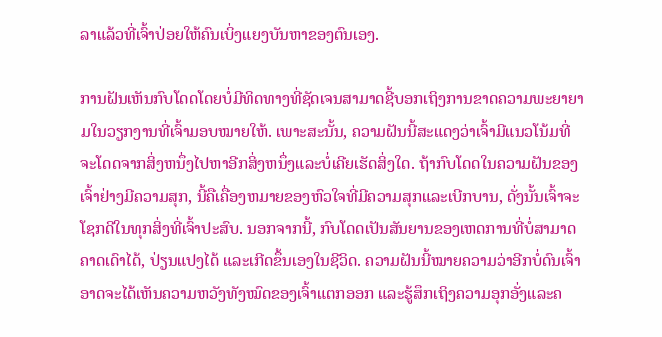ລາແລ້ວທີ່ເຈົ້າປ່ອຍໃຫ້ຄົນເບິ່ງແຍງບັນຫາຂອງຕົນເອງ.

ການຝັນເຫັນກົບໂດດໂດຍບໍ່ມີທິດທາງທີ່ຊັດເຈນສາມາດຊີ້ບອກເຖິງການຂາດຄວາມພະຍາຍາມໃນວຽກງານທີ່ເຈົ້າມອບໝາຍໃຫ້. ເພາະສະນັ້ນ, ຄວາມຝັນນີ້ສະແດງວ່າເຈົ້າມີແນວໂນ້ມທີ່ຈະໂດດຈາກສິ່ງຫນຶ່ງໄປຫາອີກສິ່ງຫນຶ່ງແລະບໍ່ເຄີຍເຮັດສິ່ງໃດ. ຖ້າກົບໂດດໃນຄວາມຝັນຂອງເຈົ້າຢ່າງມີຄວາມສຸກ, ນີ້ຄືເຄື່ອງຫມາຍຂອງຫົວໃຈທີ່ມີຄວາມສຸກແລະເບີກບານ, ດັ່ງນັ້ນເຈົ້າຈະໂຊກດີໃນທຸກສິ່ງທີ່ເຈົ້າປະສົບ. ນອກຈາກນີ້, ກົບໂດດເປັນສັນຍານຂອງເຫດການທີ່ບໍ່ສາມາດຄາດເດົາໄດ້, ປ່ຽນແປງໄດ້ ແລະເກີດຂຶ້ນເອງໃນຊີວິດ. ຄວາມຝັນນີ້ໝາຍຄວາມວ່າອີກບໍ່ດົນເຈົ້າອາດຈະໄດ້ເຫັນຄວາມຫວັງທັງໝົດຂອງເຈົ້າແຕກອອກ ແລະຮູ້ສຶກເຖິງຄວາມອຸກອັ່ງແລະຄ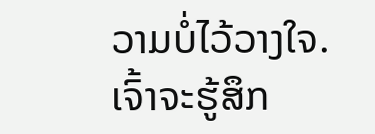ວາມບໍ່ໄວ້ວາງໃຈ. ເຈົ້າຈະຮູ້ສຶກ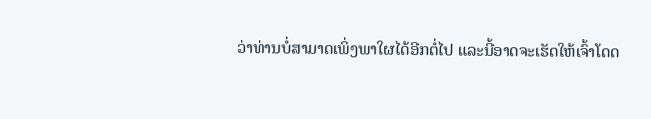ວ່າທ່ານບໍ່ສາມາດເພິ່ງພາໃຜໄດ້ອີກຕໍ່ໄປ ແລະນີ້ອາດຈະເຮັດໃຫ້ເຈົ້າໂດດ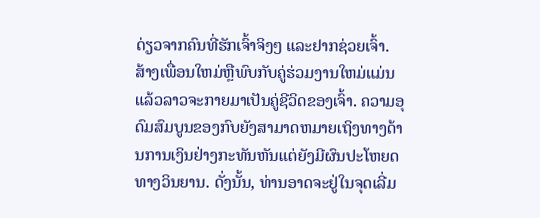ດ່ຽວຈາກຄົນທີ່ຮັກເຈົ້າຈິງໆ ແລະຢາກຊ່ວຍເຈົ້າ. ສ້າງເພື່ອນໃຫມ່ຫຼືພົບກັບຄູ່ຮ່ວມງານໃຫມ່ແມ່ນແລ້ວລາວຈະກາຍມາເປັນຄູ່ຊີວິດຂອງເຈົ້າ. ຄວາມອຸດົມສົມບູນຂອງກົບຍັງສາມາດຫມາຍເຖິງທາງດ້ານການເງິນຢ່າງກະທັນຫັນແຕ່ຍັງມີຜົນປະໂຫຍດທາງວິນຍານ. ດັ່ງນັ້ນ, ທ່ານອາດຈະຢູ່ໃນຈຸດເລີ່ມ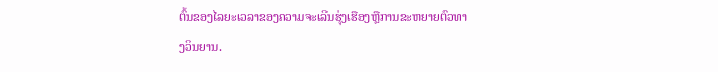ຕົ້ນຂອງໄລຍະເວລາຂອງຄວາມຈະເລີນຮຸ່ງເຮືອງຫຼືການຂະຫຍາຍຕົວທາງວິນຍານ.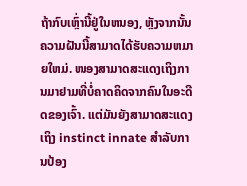ຖ້າກົບເຫຼົ່ານີ້ຢູ່ໃນຫນອງ, ຫຼັງຈາກນັ້ນຄວາມຝັນນີ້ສາມາດໄດ້ຮັບຄວາມຫມາຍໃຫມ່. ໜອງສາມາດສະແດງເຖິງການມາຢາມທີ່ບໍ່ຄາດຄິດຈາກຄົນໃນອະດີດຂອງເຈົ້າ. ແຕ່ມັນຍັງສາມາດສະແດງເຖິງ instinct innate ສໍາລັບການປ້ອງ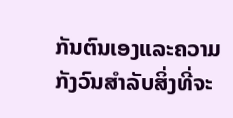ກັນຕົນເອງແລະຄວາມກັງວົນສໍາລັບສິ່ງທີ່ຈະ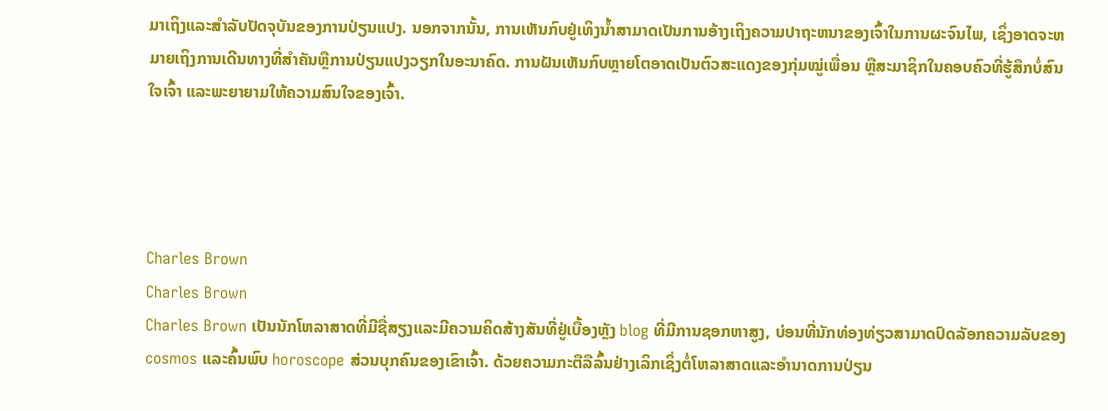ມາເຖິງແລະສໍາລັບປັດຈຸບັນຂອງການປ່ຽນແປງ. ນອກຈາກນັ້ນ, ການເຫັນກົບຢູ່ເທິງນ້ຳສາມາດເປັນການອ້າງເຖິງຄວາມປາຖະຫນາຂອງເຈົ້າໃນການຜະຈົນໄພ, ເຊິ່ງອາດຈະຫມາຍເຖິງການເດີນທາງທີ່ສໍາຄັນຫຼືການປ່ຽນແປງວຽກໃນອະນາຄົດ. ການຝັນເຫັນກົບຫຼາຍໂຕອາດເປັນຕົວສະແດງຂອງກຸ່ມໝູ່ເພື່ອນ ຫຼືສະມາຊິກໃນຄອບຄົວທີ່ຮູ້ສຶກບໍ່ສົນໃຈເຈົ້າ ແລະພະຍາຍາມໃຫ້ຄວາມສົນໃຈຂອງເຈົ້າ.




Charles Brown
Charles Brown
Charles Brown ເປັນນັກໂຫລາສາດທີ່ມີຊື່ສຽງແລະມີຄວາມຄິດສ້າງສັນທີ່ຢູ່ເບື້ອງຫຼັງ blog ທີ່ມີການຊອກຫາສູງ, ບ່ອນທີ່ນັກທ່ອງທ່ຽວສາມາດປົດລັອກຄວາມລັບຂອງ cosmos ແລະຄົ້ນພົບ horoscope ສ່ວນບຸກຄົນຂອງເຂົາເຈົ້າ. ດ້ວຍຄວາມກະຕືລືລົ້ນຢ່າງເລິກເຊິ່ງຕໍ່ໂຫລາສາດແລະອໍານາດການປ່ຽນ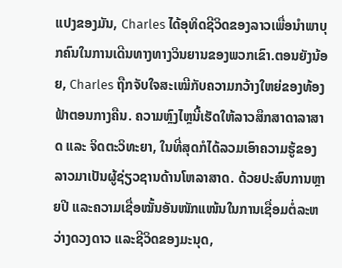ແປງຂອງມັນ, Charles ໄດ້ອຸທິດຊີວິດຂອງລາວເພື່ອນໍາພາບຸກຄົນໃນການເດີນທາງທາງວິນຍານຂອງພວກເຂົາ.ຕອນຍັງນ້ອຍ, Charles ຖືກຈັບໃຈສະເໝີກັບຄວາມກວ້າງໃຫຍ່ຂອງທ້ອງຟ້າຕອນກາງຄືນ. ຄວາມຫຼົງໄຫຼນີ້ເຮັດໃຫ້ລາວສຶກສາດາລາສາດ ແລະ ຈິດຕະວິທະຍາ, ໃນທີ່ສຸດກໍໄດ້ລວມເອົາຄວາມຮູ້ຂອງລາວມາເປັນຜູ້ຊ່ຽວຊານດ້ານໂຫລາສາດ. ດ້ວຍປະສົບການຫຼາຍປີ ແລະຄວາມເຊື່ອໝັ້ນອັນໜັກແໜ້ນໃນການເຊື່ອມຕໍ່ລະຫວ່າງດວງດາວ ແລະຊີວິດຂອງມະນຸດ,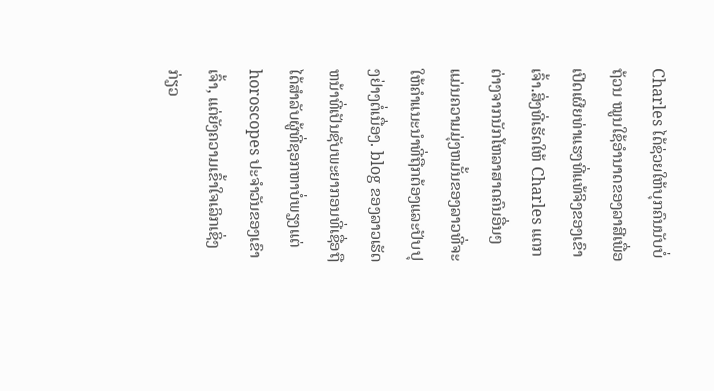Charles ໄດ້ຊ່ວຍໃຫ້ບຸກຄົນນັບບໍ່ຖ້ວນ ໝູນໃຊ້ອຳນາດຂອງລາສີເພື່ອເປີດເຜີຍທ່າແຮງທີ່ແທ້ຈິງຂອງເຂົາເຈົ້າ.ສິ່ງທີ່ເຮັດໃຫ້ Charles ແຕກຕ່າງຈາກນັກໂຫລາສາດຄົນອື່ນໆແມ່ນຄວາມມຸ່ງຫມັ້ນຂອງລາວທີ່ຈະໃຫ້ຄໍາແນະນໍາທີ່ຖືກຕ້ອງແລະປັບປຸງຢ່າງຕໍ່ເນື່ອງ. blog ຂອງລາວເຮັດຫນ້າທີ່ເປັນຊັບພະຍາກອນທີ່ເຊື່ອຖືໄດ້ສໍາລັບຜູ້ທີ່ຊອກຫາບໍ່ພຽງແຕ່ horoscopes ປະຈໍາວັນຂອງເຂົາເຈົ້າ, ແຕ່ຍັງຄວາມເຂົ້າໃຈເລິກເຊິ່ງກ່ຽວ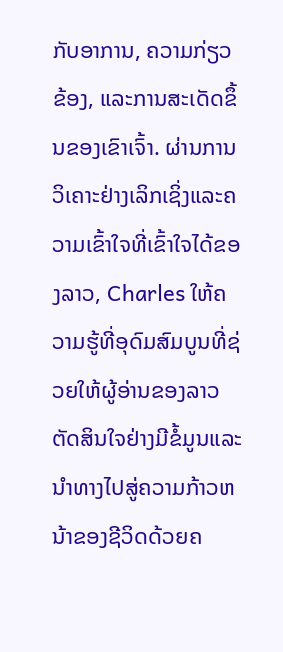ກັບອາການ, ຄວາມກ່ຽວຂ້ອງ, ແລະການສະເດັດຂຶ້ນຂອງເຂົາເຈົ້າ. ຜ່ານການວິເຄາະຢ່າງເລິກເຊິ່ງແລະຄວາມເຂົ້າໃຈທີ່ເຂົ້າໃຈໄດ້ຂອງລາວ, Charles ໃຫ້ຄວາມຮູ້ທີ່ອຸດົມສົມບູນທີ່ຊ່ວຍໃຫ້ຜູ້ອ່ານຂອງລາວຕັດສິນໃຈຢ່າງມີຂໍ້ມູນແລະນໍາທາງໄປສູ່ຄວາມກ້າວຫນ້າຂອງຊີວິດດ້ວຍຄ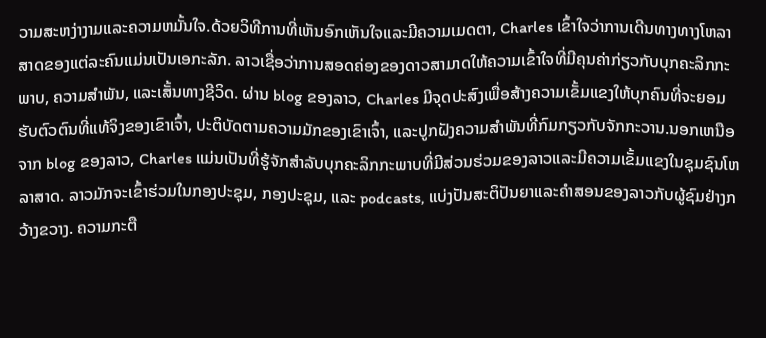ວາມສະຫງ່າງາມແລະຄວາມຫມັ້ນໃຈ.ດ້ວຍວິທີການທີ່ເຫັນອົກເຫັນໃຈແລະມີຄວາມເມດຕາ, Charles ເຂົ້າໃຈວ່າການເດີນທາງທາງໂຫລາສາດຂອງແຕ່ລະຄົນແມ່ນເປັນເອກະລັກ. ລາວເຊື່ອວ່າການສອດຄ່ອງຂອງດາວສາມາດໃຫ້ຄວາມເຂົ້າໃຈທີ່ມີຄຸນຄ່າກ່ຽວກັບບຸກຄະລິກກະພາບ, ຄວາມສໍາພັນ, ແລະເສັ້ນທາງຊີວິດ. ຜ່ານ blog ຂອງລາວ, Charles ມີຈຸດປະສົງເພື່ອສ້າງຄວາມເຂັ້ມແຂງໃຫ້ບຸກຄົນທີ່ຈະຍອມຮັບຕົວຕົນທີ່ແທ້ຈິງຂອງເຂົາເຈົ້າ, ປະຕິບັດຕາມຄວາມມັກຂອງເຂົາເຈົ້າ, ແລະປູກຝັງຄວາມສໍາພັນທີ່ກົມກຽວກັບຈັກກະວານ.ນອກເຫນືອຈາກ blog ຂອງລາວ, Charles ແມ່ນເປັນທີ່ຮູ້ຈັກສໍາລັບບຸກຄະລິກກະພາບທີ່ມີສ່ວນຮ່ວມຂອງລາວແລະມີຄວາມເຂັ້ມແຂງໃນຊຸມຊົນໂຫລາສາດ. ລາວມັກຈະເຂົ້າຮ່ວມໃນກອງປະຊຸມ, ກອງປະຊຸມ, ແລະ podcasts, ແບ່ງປັນສະຕິປັນຍາແລະຄໍາສອນຂອງລາວກັບຜູ້ຊົມຢ່າງກວ້າງຂວາງ. ຄວາມກະຕື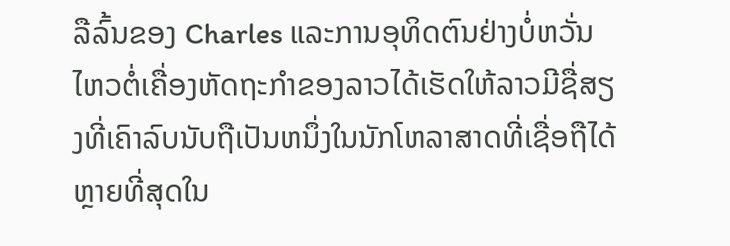ລືລົ້ນຂອງ Charles ແລະການອຸທິດຕົນຢ່າງບໍ່ຫວັ່ນໄຫວຕໍ່ເຄື່ອງຫັດຖະກໍາຂອງລາວໄດ້ເຮັດໃຫ້ລາວມີຊື່ສຽງທີ່ເຄົາລົບນັບຖືເປັນຫນຶ່ງໃນນັກໂຫລາສາດທີ່ເຊື່ອຖືໄດ້ຫຼາຍທີ່ສຸດໃນ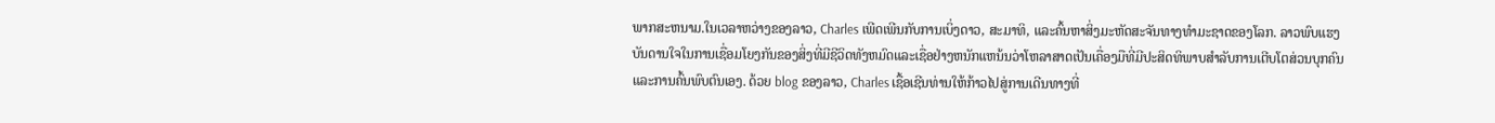ພາກສະຫນາມ.ໃນເວລາຫວ່າງຂອງລາວ, Charles ເພີດເພີນກັບການເບິ່ງດາວ, ສະມາທິ, ແລະຄົ້ນຫາສິ່ງມະຫັດສະຈັນທາງທໍາມະຊາດຂອງໂລກ. ລາວພົບແຮງບັນດານໃຈໃນການເຊື່ອມໂຍງກັນຂອງສິ່ງທີ່ມີຊີວິດທັງຫມົດແລະເຊື່ອຢ່າງຫນັກແຫນ້ນວ່າໂຫລາສາດເປັນເຄື່ອງມືທີ່ມີປະສິດທິພາບສໍາລັບການເຕີບໂຕສ່ວນບຸກຄົນແລະການຄົ້ນພົບຕົນເອງ. ດ້ວຍ blog ຂອງລາວ, Charles ເຊື້ອເຊີນທ່ານໃຫ້ກ້າວໄປສູ່ການເດີນທາງທີ່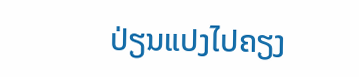ປ່ຽນແປງໄປຄຽງ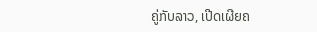ຄູ່ກັບລາວ, ເປີດເຜີຍຄ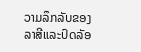ວາມລຶກລັບຂອງລາສີແລະປົດລັອ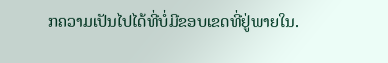ກຄວາມເປັນໄປໄດ້ທີ່ບໍ່ມີຂອບເຂດທີ່ຢູ່ພາຍໃນ.